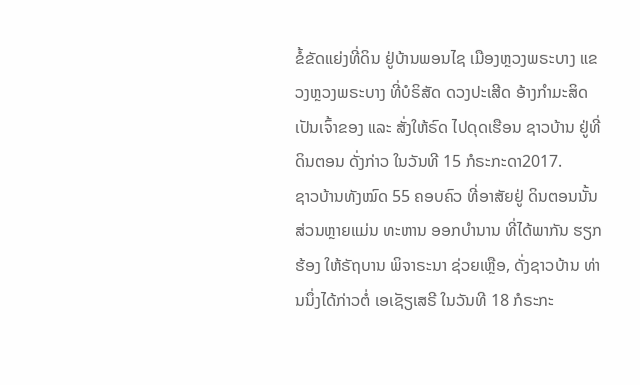ຂໍ້ຂັດແຍ່ງທີ່ດິນ ຢູ່ບ້ານພອນໄຊ ເມືອງຫຼວງພຣະບາງ ແຂວງຫຼວງພຣະບາງ ທີ່ບໍຣິສັດ ດວງປະເສີດ ອ້າງກໍາມະສິດ ເປັນເຈົ້າຂອງ ແລະ ສັ່ງໃຫ້ຣົດ ໄປດຸດເຮືອນ ຊາວບ້ານ ຢູ່ທີ່ດິນຕອນ ດັ່ງກ່າວ ໃນວັນທີ 15 ກໍຣະກະດາ2017.
ຊາວບ້ານທັງໝົດ 55 ຄອບຄົວ ທີ່ອາສັຍຢູ່ ດິນຕອນນັ້ນ ສ່ວນຫຼາຍແມ່ນ ທະຫານ ອອກບໍານານ ທີ່ໄດ້ພາກັນ ຮຽກຮ້ອງ ໃຫ້ຣັຖບານ ພິຈາຣະນາ ຊ່ວຍເຫຼືອ, ດັ່ງຊາວບ້ານ ທ່ານນຶ່ງໄດ້ກ່າວຕໍ່ ເອເຊັຽເສຣີ ໃນວັນທີ 18 ກໍຣະກະ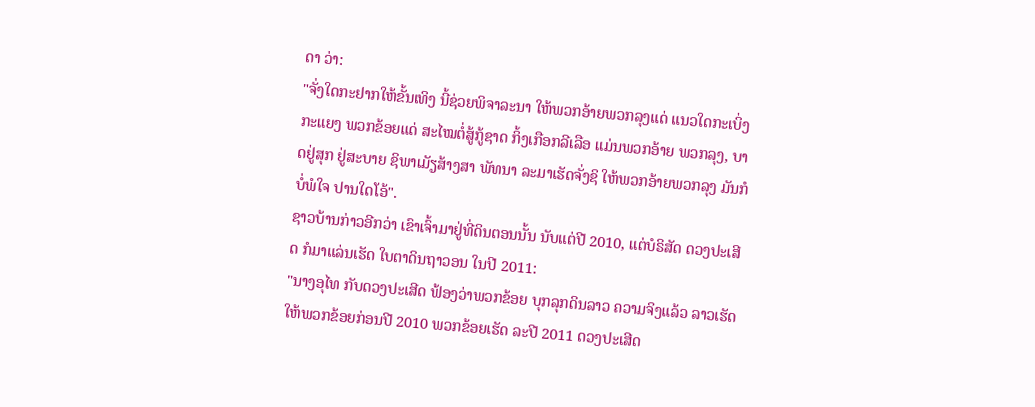ດາ ວ່າ:
"ຈັ່ງໃດກະຢາກໃຫ້ຂັ້ນເທິງ ນີ້ຊ່ວຍພິຈາລະນາ ໃຫ້ພວກອ້າຍພວກລຸງແດ່ ແນວໃດກະເບິ່ງກະແຍງ ພວກຂ້ອຍແດ່ ສະໄໝຕໍ່ສູ້ກູ້ຊາດ ກິ້ງເກືອກລີເລືອ ແມ່ນພວກອ້າຍ ພວກລຸງ, ບາດຢູ່ສຸກ ຢູ່ສະບາຍ ຊິພາເມັຽສ້າງສາ ພັທນາ ລະມາເຮັດຈັ່ງຊິ ໃຫ້ພວກອ້າຍພວກລຸງ ມັນກໍບໍ່ພໍໃຈ ປານໃດໂອ້".
ຊາວບ້ານກ່າວອີກວ່າ ເຂົາເຈົ້າມາຢູ່ທີ່ດິນຕອນນັ້ນ ນັບແຕ່ປີ 2010, ແຕ່ບໍຣິສັດ ດວງປະເສີດ ກໍມາແລ່ນເຮັດ ໃບຕາດິນຖາວອນ ໃນປີ 2011:
"ນາງອຸໄທ ກັບດວງປະເສີດ ຟ້ອງວ່າພວກຂ້ອຍ ບຸກລຸກດິນລາວ ຄວາມຈິງແລ້ວ ລາວເຮັດໃຫ້ພວກຂ້ອຍກ່ອນປີ 2010 ພວກຂ້ອຍເຮັດ ລະປີ 2011 ດວງປະເສີດ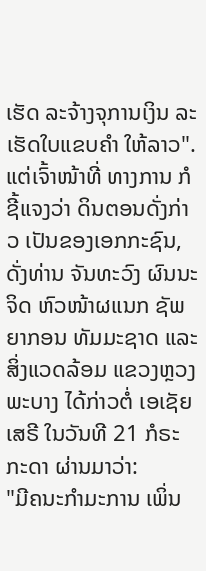ເຮັດ ລະຈ້າງຈຸການເງິນ ລະເຮັດໃບແຂບຄໍາ ໃຫ້ລາວ".
ແຕ່ເຈົ້າໜ້າທີ່ ທາງການ ກໍຊີ້ແຈງວ່າ ດິນຕອນດັ່ງກ່າວ ເປັນຂອງເອກກະຊົນ, ດັ່ງທ່ານ ຈັນທະວົງ ຜົນນະຈິດ ຫົວໜ້າຜແນກ ຊັພຍາກອນ ທັມມະຊາດ ແລະ ສິ່ງແວດລ້ອມ ແຂວງຫຼວງພະບາງ ໄດ້ກ່າວຕໍ່ ເອເຊັຍເສຣີ ໃນວັນທີ 21 ກໍຣະກະດາ ຜ່ານມາວ່າ:
"ມີຄນະກໍາມະການ ເພິ່ນ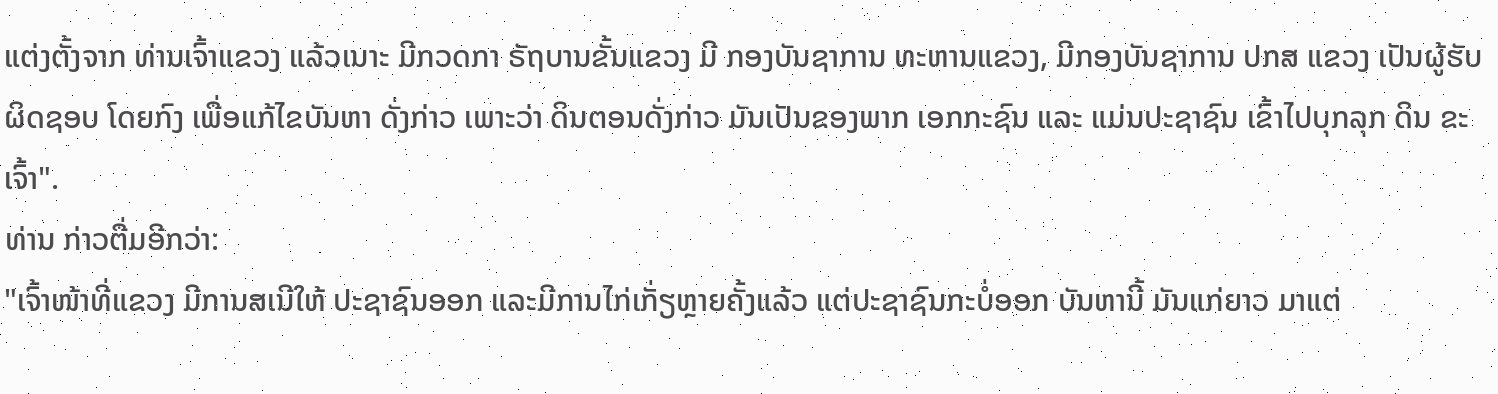ແຕ່ງຕັ້ງຈາກ ທ່ານເຈົ້າແຂວງ ແລ້ວເນາະ ມີກວດກາ ຣັຖບານຂັ້ນແຂວງ ມີ ກອງບັນຊາການ ທະຫານແຂວງ, ມີກອງບັນຊາການ ປກສ ແຂວງ ເປັນຜູ້ຮັບຜິດຊອບ ໂດຍກົງ ເພື່ອແກ້ໄຂບັນຫາ ດັ່ງກ່າວ ເພາະວ່າ ດິນຕອນດັ່ງກ່າວ ມັນເປັນຂອງພາກ ເອກກະຊົນ ແລະ ແມ່ນປະຊາຊົນ ເຂົ້າໄປບຸກລຸກ ດິນ ຂະເຈົ້າ".
ທ່ານ ກ່າວຕື່ມອີກວ່າ:
"ເຈົ້າໜ້າທີ່ແຂວງ ມີການສເນີໃຫ້ ປະຊາຊົນອອກ ແລະມີການໄກ່ເກັ່ຽຫຼາຍຄັ້ງແລ້ວ ແຕ່ປະຊາຊົນກະບໍ່ອອກ ບັນຫານີ້ ມັນແກ່ຍາວ ມາແຕ່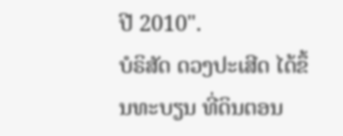ປີ 2010".
ບໍຣິສັດ ດວງປະເສີດ ໄດ້ຂຶ້ນທະບຽນ ທີ່ດິນຕອນ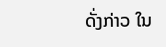ດັ່ງກ່າວ ໃນ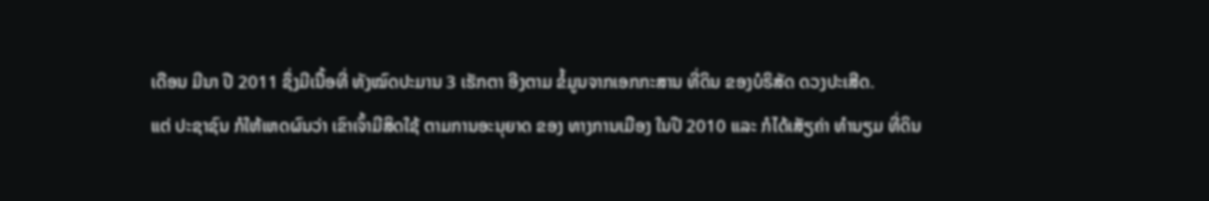ເດືອນ ມີນາ ປີ 2011 ຊຶ່ງມີເນື້ອທີ່ ທັງໝົດປະມານ 3 ເຮັກຕາ ອີງຕາມ ຂໍ້ມູນຈາກເອກກະສານ ທີ່ດິນ ຂອງບໍຣິສັດ ດວງປະເສີດ.
ແຕ່ ປະຊາຊົນ ກໍໃຫ້ເຫດຜົນວ່າ ເຂົາເຈົ້າມີສິດໃຊ້ ຕາມການອະນຸຍາດ ຂອງ ທາງການເມືອງ ໃນປີ 2010 ແລະ ກໍໄດ້ເສັຽຄ່າ ທຳນຽມ ທີ່ດິນ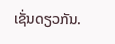ເຊັ່ນດຽວກັນ.